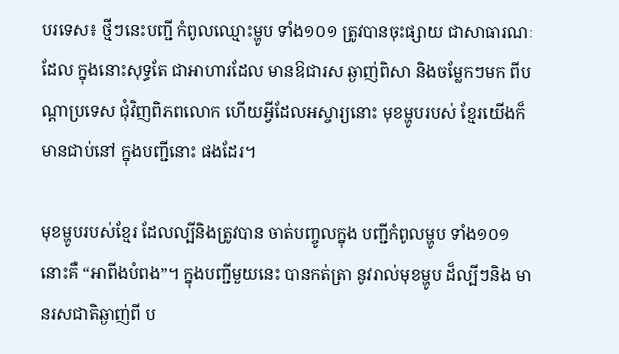បរទេស៖ ថ្មីៗនេះបញ្ជី កំពូលឈ្មោះម្ហូប ទាំង១០១ ត្រូវបានចុះផ្សាយ ជាសាធារណៈដែល ក្នុងនោះសុទ្ធតែ ជាអាហារដែល មានឱជារស ឆ្ងាញ់ពិសា និងចម្លែកៗមក ពីបណ្តាប្រទេស ជុំវិញពិភពលោក ហើយអ្វីដែលអស្ចារ្យនោះ មុខម្ហូបរបស់ ខ្មែរយើងក៏ មានជាប់នៅ ក្នុងបញ្ជីនោះ ផងដែរ។

មុខម្ហូបរបស់ខ្មែរ ដែលល្បីនិងត្រូវបាន ចាត់បញ្ចូលក្នុង បញ្ជីកំពូលម្ហូប ទាំង១០១នោះគឺ “អាពីងបំពង”។ ក្នុងបញ្ជីមួយនេះ បានកត់ត្រា នូវរាល់មុខម្ហូប ដ៏ល្បីៗនិង មានរសជាតិឆ្ងាញ់ពី ប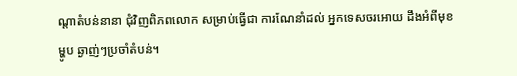ណ្តាតំបន់នានា ជុំវិញពិភពលោក សម្រាប់ធ្វើជា ការណែនាំដល់ អ្នកទេសចរអោយ ដឹងអំពីមុខម្ហូប ឆ្ងាញ់ៗប្រចាំតំបន់។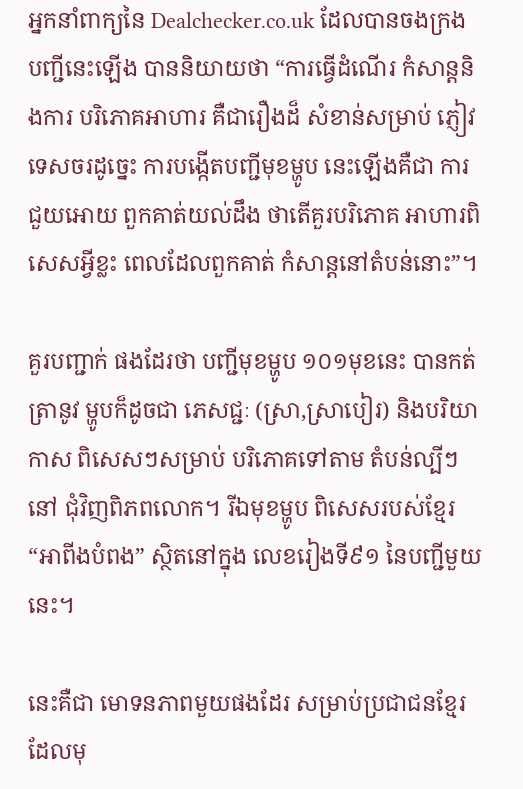អ្នកនាំពាក្យនៃ Dealchecker.co.uk ដែលបានចងក្រង បញ្ជីនេះឡើង បាននិយាយថា “ការធ្វើដំណើរ កំសាន្តនិងការ បរិភោគអាហារ គឺជារឿងដ៏ សំខាន់សម្រាប់ ភ្ញៀវទេសចរដូច្នេះ ការបង្កើតបញ្ជីមុខម្ហូប នេះឡើងគឺជា ការជួយអោយ ពួកគាត់យល់ដឹង ថាតើគួរបរិភោគ អាហារពិសេសអ្វីខ្លះ ពេលដែលពួកគាត់ កំសាន្តនៅតំបន់នោះ”។

គួរបញ្ជាក់ ផងដែរថា បញ្ជីមុខម្ហូប ១០១មុខនេះ បានកត់ត្រានូវ ម្ហូបក៏ដូចជា ភេសជ្ជៈ (ស្រា,ស្រាបៀរ) និងបរិយាកាស ពិសេសៗសម្រាប់ បរិភោគទៅតាម តំបន់ល្បីៗនៅ ជុំវិញពិភពលោក។ រីឯមុខម្ហូប ពិសេសរបស់ខ្មែរ “អាពីងបំពង” ស្ថិតនៅក្នុង លេខរៀងទី៩១ នៃបញ្ជីមួយនេះ។

នេះគឺជា មោទនភាពមួយផងដែរ សម្រាប់ប្រជាជនខ្មែរ ដែលមុ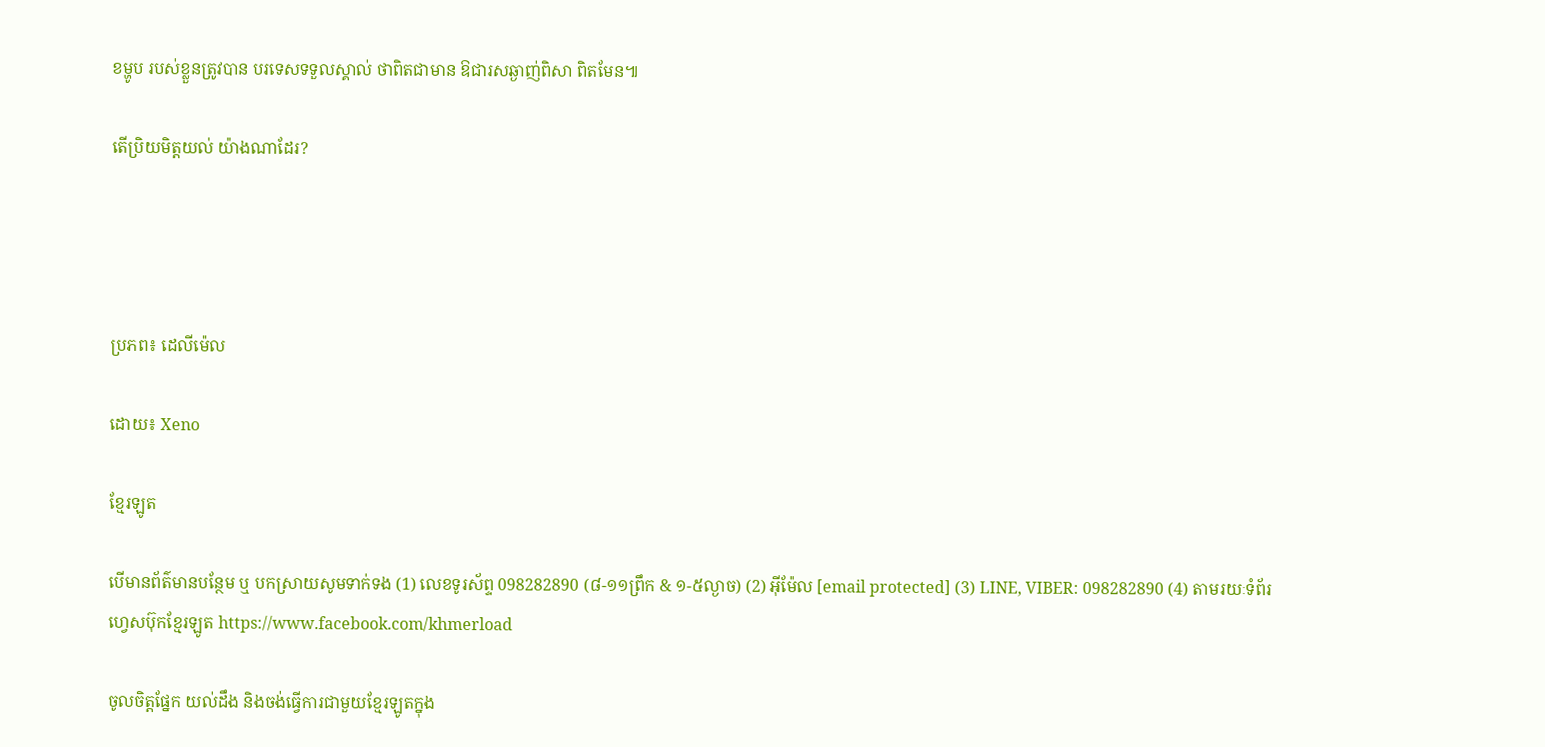ខម្ហូប របស់ខ្លួនត្រូវបាន បរទេសទទួលស្គាល់ ថាពិតជាមាន ឱជារសឆ្ងាញ់ពិសា ពិតមែន៕

តើប្រិយមិត្តយល់ យ៉ាងណាដែរ?




ប្រភព៖ ដេលីម៉េល

ដោយ៖ Xeno

ខ្មែរឡូត

បើមានព័ត៌មានបន្ថែម ឬ បកស្រាយសូមទាក់ទង (1) លេខទូរស័ព្ទ 098282890 (៨-១១ព្រឹក & ១-៥ល្ងាច) (2) អ៊ីម៉ែល [email protected] (3) LINE, VIBER: 098282890 (4) តាមរយៈទំព័រហ្វេសប៊ុកខ្មែរឡូត https://www.facebook.com/khmerload

ចូលចិត្តផ្នែក យល់ដឹង និងចង់ធ្វើការជាមួយខ្មែរឡូតក្នុង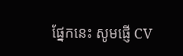ផ្នែកនេះ សូមផ្ញើ CV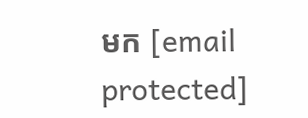មក [email protected]